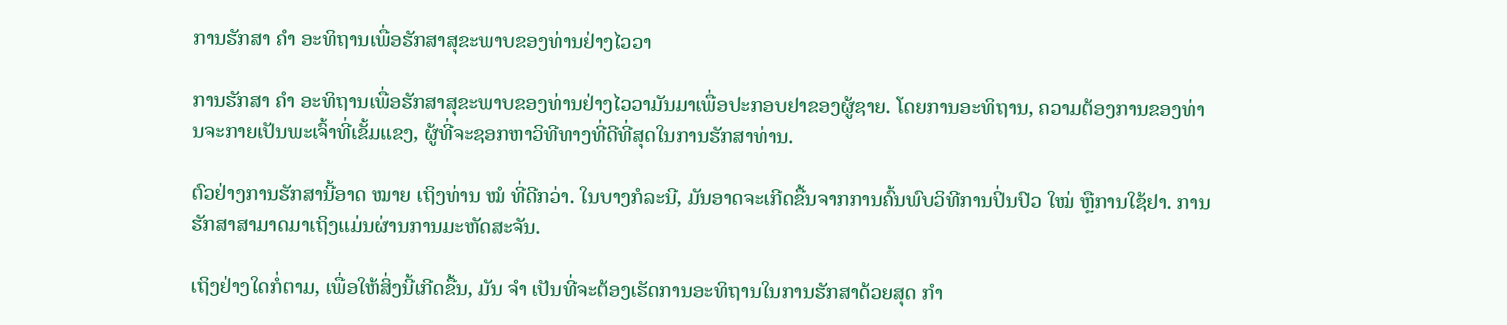ການຮັກສາ ຄຳ ອະທິຖານເພື່ອຮັກສາສຸຂະພາບຂອງທ່ານຢ່າງໄວວາ

ການຮັກສາ ຄຳ ອະທິຖານເພື່ອຮັກສາສຸຂະພາບຂອງທ່ານຢ່າງໄວວາມັນມາເພື່ອປະກອບຢາຂອງຜູ້ຊາຍ. ໂດຍການອະທິຖານ, ຄວາມຕ້ອງການຂອງທ່ານຈະກາຍເປັນພະເຈົ້າທີ່ເຂັ້ມແຂງ, ຜູ້ທີ່ຈະຊອກຫາວິທີທາງທີ່ດີທີ່ສຸດໃນການຮັກສາທ່ານ.

ຕົວຢ່າງການຮັກສານີ້ອາດ ໝາຍ ເຖິງທ່ານ ໝໍ ທີ່ດີກວ່າ. ໃນບາງກໍລະນີ, ມັນອາດຈະເກີດຂື້ນຈາກການຄົ້ນພົບວິທີການປິ່ນປົວ ໃໝ່ ຫຼືການໃຊ້ຢາ. ການຮັກສາສາມາດມາເຖິງແມ່ນຜ່ານການມະຫັດສະຈັນ.

ເຖິງຢ່າງໃດກໍ່ຕາມ, ເພື່ອໃຫ້ສິ່ງນີ້ເກີດຂື້ນ, ມັນ ຈຳ ເປັນທີ່ຈະຕ້ອງເຮັດການອະທິຖານໃນການຮັກສາດ້ວຍສຸດ ກຳ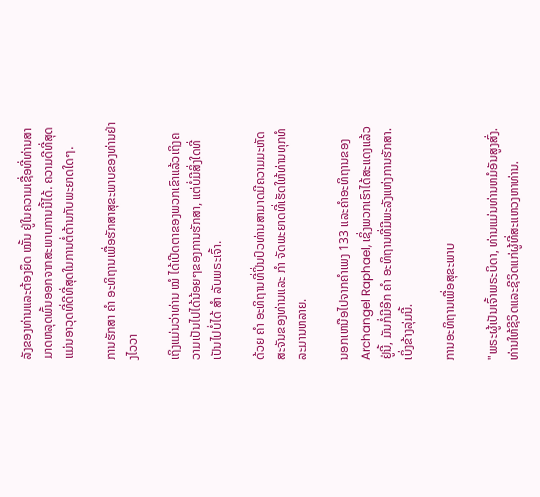ລັງຂອງທ່ານແລະຕ້ອງຍຶດ ໝັ້ນ ຢູ່ໃນຄວາມເຊື່ອທີ່ທ່ານສາມາດຫລຸດພົ້ນອອກຈາກສະພາບການນີ້ໄດ້. ຄວາມດີທີ່ສຸດແມ່ນອາວຸດທີ່ດີທີ່ສຸດໃນການຕໍ່ຕ້ານກັບພະຍາດໃດໆ.

ການຮັກສາ ຄຳ ອະທິຖານເພື່ອຮັກສາສຸຂະພາບຂອງທ່ານຢ່າງໄວວາ

ເຖິງແມ່ນວ່າທ່ານ ໝໍ ໄດ້ເປີດຕາຂອງພວກເຂົາແລ້ວເຖິງຄວາມເປັນໄປໄດ້ນ້ອຍໆຂອງການຮັກສາ, ແຕ່ບໍ່ມີສິ່ງໃດທີ່ເປັນໄປບໍ່ໄດ້ ສຳ ລັບພຣະເຈົ້າ.

ດ້ວຍ ຄຳ ອະທິຖານທີ່ປິ່ນປົວທ່ານສາມາດມີຄວາມມະຫັດສະຈັນຂອງທ່ານແລະ ກຳ ຈັດພະຍາດທີ່ເຮັດໃຫ້ທ່ານທຸກທໍລະມານຫລາຍ.

ນອກເຫນືອໄປຈາກຄໍາເພງ 133 ແລະຄໍາອະທິຖານຂອງ Archangel Raphael, ເຊິ່ງພວກເຮົາໄດ້ສະແດງແລ້ວຢູ່ນີ້, ມັນກໍ່ມີອີກ ຄຳ ອະທິຖານທີ່ມີພະລັງແຫ່ງການຮັກສາ. ເບິ່ງຂ້າງລຸ່ມນີ້.

ການອະທິຖານເພື່ອສຸຂະພາບ

"ພຣະຜູ້ເປັນເຈົ້າພຣະບິດາ, ທ່ານແມ່ນທ່ານຫມໍອັນສູງສົ່ງ. ທ່ານໃຫ້ຊີວິດແລະຊີວິດແກ່ຜູ້ທີ່ສະແຫວງຫາທ່ານ.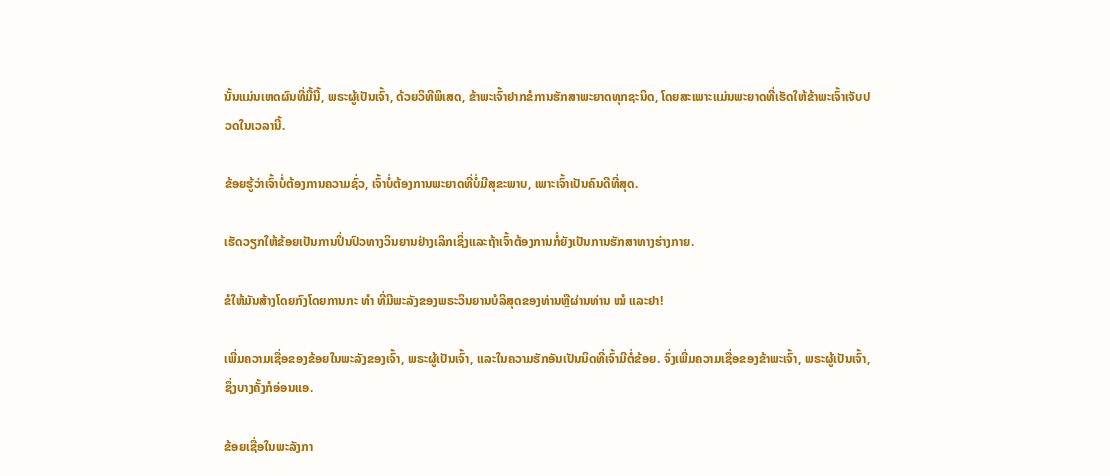ນັ້ນແມ່ນເຫດຜົນທີ່ມື້ນີ້, ພຣະຜູ້ເປັນເຈົ້າ, ດ້ວຍວິທີພິເສດ, ຂ້າພະເຈົ້າຢາກຂໍການຮັກສາພະຍາດທຸກຊະນິດ, ໂດຍສະເພາະແມ່ນພະຍາດທີ່ເຮັດໃຫ້ຂ້າພະເຈົ້າເຈັບປວດໃນເວລານີ້.

ຂ້ອຍຮູ້ວ່າເຈົ້າບໍ່ຕ້ອງການຄວາມຊົ່ວ, ເຈົ້າບໍ່ຕ້ອງການພະຍາດທີ່ບໍ່ມີສຸຂະພາບ, ເພາະເຈົ້າເປັນຄົນດີທີ່ສຸດ.

ເຮັດວຽກໃຫ້ຂ້ອຍເປັນການປິ່ນປົວທາງວິນຍານຢ່າງເລິກເຊິ່ງແລະຖ້າເຈົ້າຕ້ອງການກໍ່ຍັງເປັນການຮັກສາທາງຮ່າງກາຍ.

ຂໍໃຫ້ມັນສ້າງໂດຍກົງໂດຍການກະ ທຳ ທີ່ມີພະລັງຂອງພຣະວິນຍານບໍລິສຸດຂອງທ່ານຫຼືຜ່ານທ່ານ ໝໍ ແລະຢາ!

ເພີ່ມຄວາມເຊື່ອຂອງຂ້ອຍໃນພະລັງຂອງເຈົ້າ, ພຣະຜູ້ເປັນເຈົ້າ, ແລະໃນຄວາມຮັກອັນເປັນນິດທີ່ເຈົ້າມີຕໍ່ຂ້ອຍ. ຈົ່ງເພີ່ມຄວາມເຊື່ອຂອງຂ້າພະເຈົ້າ, ພຣະຜູ້ເປັນເຈົ້າ, ຊຶ່ງບາງຄັ້ງກໍອ່ອນແອ.

ຂ້ອຍເຊື່ອໃນພະລັງກາ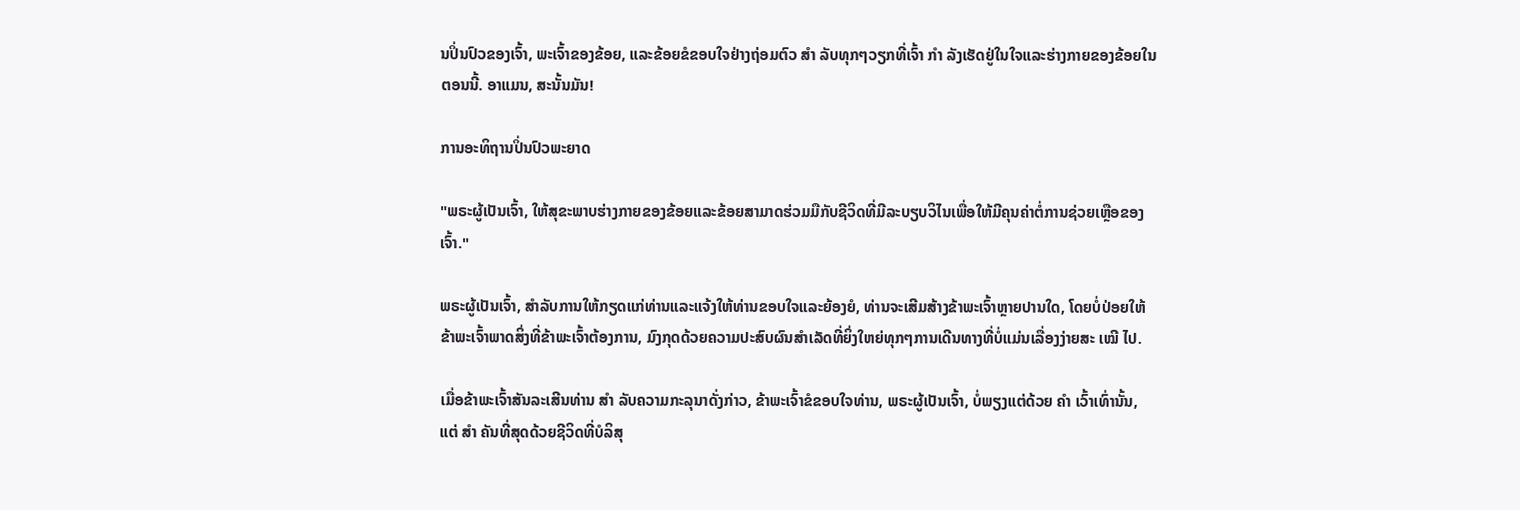ນປິ່ນປົວຂອງເຈົ້າ, ພະເຈົ້າຂອງຂ້ອຍ, ແລະຂ້ອຍຂໍຂອບໃຈຢ່າງຖ່ອມຕົວ ສຳ ລັບທຸກໆວຽກທີ່ເຈົ້າ ກຳ ລັງເຮັດຢູ່ໃນໃຈແລະຮ່າງກາຍຂອງຂ້ອຍໃນຕອນນີ້. ອາແມນ, ສະນັ້ນມັນ!

ການອະທິຖານປິ່ນປົວພະຍາດ

"ພຣະຜູ້ເປັນເຈົ້າ, ໃຫ້ສຸຂະພາບຮ່າງກາຍຂອງຂ້ອຍແລະຂ້ອຍສາມາດຮ່ວມມືກັບຊີວິດທີ່ມີລະບຽບວິໄນເພື່ອໃຫ້ມີຄຸນຄ່າຕໍ່ການຊ່ວຍເຫຼືອຂອງເຈົ້າ."

ພຣະຜູ້ເປັນເຈົ້າ, ສໍາລັບການໃຫ້ກຽດແກ່ທ່ານແລະແຈ້ງໃຫ້ທ່ານຂອບໃຈແລະຍ້ອງຍໍ, ທ່ານຈະເສີມສ້າງຂ້າພະເຈົ້າຫຼາຍປານໃດ, ໂດຍບໍ່ປ່ອຍໃຫ້ຂ້າພະເຈົ້າພາດສິ່ງທີ່ຂ້າພະເຈົ້າຕ້ອງການ, ມົງກຸດດ້ວຍຄວາມປະສົບຜົນສໍາເລັດທີ່ຍິ່ງໃຫຍ່ທຸກໆການເດີນທາງທີ່ບໍ່ແມ່ນເລື່ອງງ່າຍສະ ເໝີ ໄປ.

ເມື່ອຂ້າພະເຈົ້າສັນລະເສີນທ່ານ ສຳ ລັບຄວາມກະລຸນາດັ່ງກ່າວ, ຂ້າພະເຈົ້າຂໍຂອບໃຈທ່ານ, ພຣະຜູ້ເປັນເຈົ້າ, ບໍ່ພຽງແຕ່ດ້ວຍ ຄຳ ເວົ້າເທົ່ານັ້ນ, ແຕ່ ສຳ ຄັນທີ່ສຸດດ້ວຍຊີວິດທີ່ບໍລິສຸ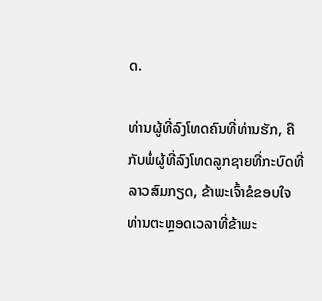ດ.

ທ່ານຜູ້ທີ່ລົງໂທດຄົນທີ່ທ່ານຮັກ, ຄືກັບພໍ່ຜູ້ທີ່ລົງໂທດລູກຊາຍທີ່ກະບົດທີ່ລາວສົມກຽດ, ຂ້າພະເຈົ້າຂໍຂອບໃຈທ່ານຕະຫຼອດເວລາທີ່ຂ້າພະ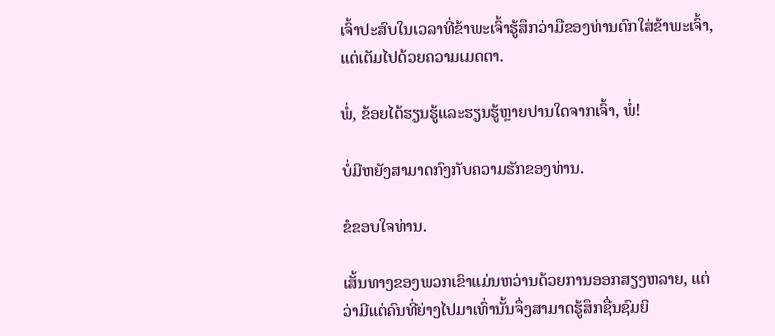ເຈົ້າປະສົບໃນເວລາທີ່ຂ້າພະເຈົ້າຮູ້ສຶກວ່າມືຂອງທ່ານຕົກໃສ່ຂ້າພະເຈົ້າ, ແຕ່ເຕັມໄປດ້ວຍຄວາມເມດຕາ.

ພໍ່, ຂ້ອຍໄດ້ຮຽນຮູ້ແລະຮຽນຮູ້ຫຼາຍປານໃດຈາກເຈົ້າ, ພໍ່!

ບໍ່ມີຫຍັງສາມາດກົງກັບຄວາມຮັກຂອງທ່ານ.

ຂໍຂອບໃຈທ່ານ.

ເສັ້ນທາງຂອງພວກເຂົາແມ່ນຫວ່ານດ້ວຍການອອກສຽງຫລາຍ, ແຕ່ວ່າມີແຕ່ຄົນທີ່ຍ່າງໄປມາເທົ່ານັ້ນຈຶ່ງສາມາດຮູ້ສຶກຊື່ນຊົມຍິ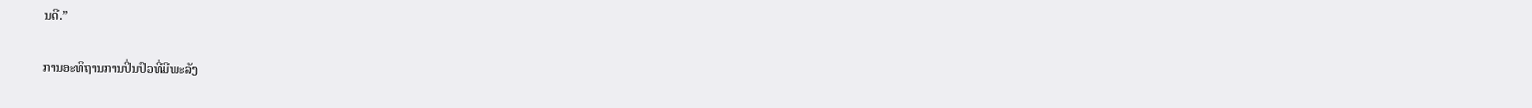ນດີ.”

ການອະທິຖານການປິ່ນປົວທີ່ມີພະລັງ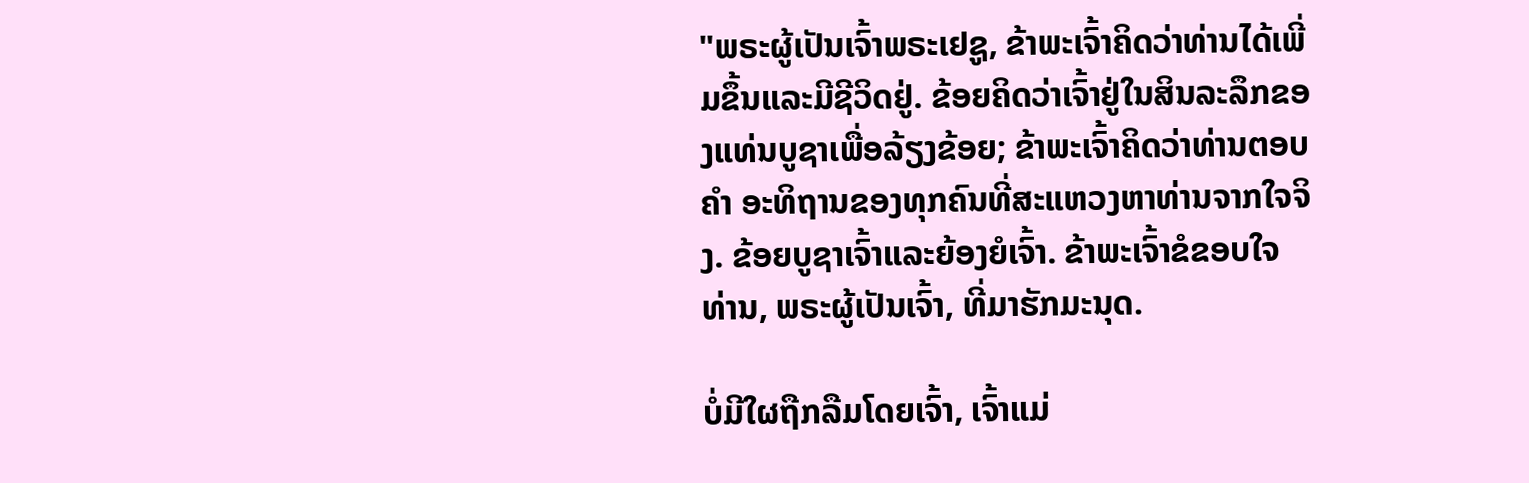"ພຣະຜູ້ເປັນເຈົ້າພຣະເຢຊູ, ຂ້າພະເຈົ້າຄິດວ່າທ່ານໄດ້ເພີ່ມຂຶ້ນແລະມີຊີວິດຢູ່. ຂ້ອຍຄິດວ່າເຈົ້າຢູ່ໃນສິນລະລຶກຂອງແທ່ນບູຊາເພື່ອລ້ຽງຂ້ອຍ; ຂ້າພະເຈົ້າຄິດວ່າທ່ານຕອບ ຄຳ ອະທິຖານຂອງທຸກຄົນທີ່ສະແຫວງຫາທ່ານຈາກໃຈຈິງ. ຂ້ອຍບູຊາເຈົ້າແລະຍ້ອງຍໍເຈົ້າ. ຂ້າພະເຈົ້າຂໍຂອບໃຈທ່ານ, ພຣະຜູ້ເປັນເຈົ້າ, ທີ່ມາຮັກມະນຸດ.

ບໍ່ມີໃຜຖືກລືມໂດຍເຈົ້າ, ເຈົ້າແມ່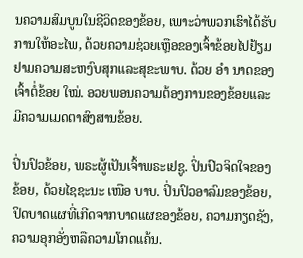ນຄວາມສົມບູນໃນຊີວິດຂອງຂ້ອຍ, ເພາະວ່າພວກເຮົາໄດ້ຮັບການໃຫ້ອະໄພ, ດ້ວຍຄວາມຊ່ວຍເຫຼືອຂອງເຈົ້າຂ້ອຍໄປຢ້ຽມຢາມຄວາມສະຫງົບສຸກແລະສຸຂະພາບ. ດ້ວຍ ອຳ ນາດຂອງເຈົ້າຕໍ່ຂ້ອຍ ໃໝ່. ອວຍພອນຄວາມຕ້ອງການຂອງຂ້ອຍແລະມີຄວາມເມດຕາສົງສານຂ້ອຍ.

ປິ່ນປົວຂ້ອຍ, ພຣະຜູ້ເປັນເຈົ້າພຣະເຢຊູ. ປິ່ນປົວຈິດໃຈຂອງຂ້ອຍ, ດ້ວຍໄຊຊະນະ ເໜືອ ບາບ. ປິ່ນປົວອາລົມຂອງຂ້ອຍ, ປິດບາດແຜທີ່ເກີດຈາກບາດແຜຂອງຂ້ອຍ, ຄວາມກຽດຊັງ, ຄວາມອຸກອັ່ງຫລືຄວາມໂກດແຄ້ນ.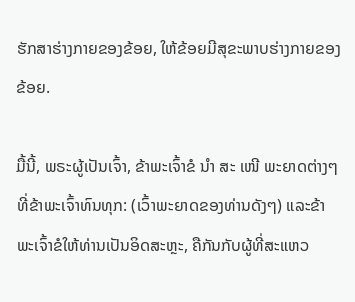ຮັກສາຮ່າງກາຍຂອງຂ້ອຍ, ໃຫ້ຂ້ອຍມີສຸຂະພາບຮ່າງກາຍຂອງຂ້ອຍ.

ມື້ນີ້, ພຣະຜູ້ເປັນເຈົ້າ, ຂ້າພະເຈົ້າຂໍ ນຳ ສະ ເໜີ ພະຍາດຕ່າງໆທີ່ຂ້າພະເຈົ້າທົນທຸກ: (ເວົ້າພະຍາດຂອງທ່ານດັງໆ) ແລະຂ້າພະເຈົ້າຂໍໃຫ້ທ່ານເປັນອິດສະຫຼະ, ຄືກັນກັບຜູ້ທີ່ສະແຫວ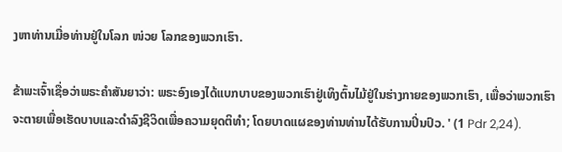ງຫາທ່ານເມື່ອທ່ານຢູ່ໃນໂລກ ໜ່ວຍ ໂລກຂອງພວກເຮົາ.

ຂ້າພະເຈົ້າເຊື່ອວ່າພຣະຄໍາສັນຍາວ່າ: ພຣະອົງເອງໄດ້ແບກບາບຂອງພວກເຮົາຢູ່ເທິງຕົ້ນໄມ້ຢູ່ໃນຮ່າງກາຍຂອງພວກເຮົາ, ເພື່ອວ່າພວກເຮົາຈະຕາຍເພື່ອເຮັດບາບແລະດໍາລົງຊີວິດເພື່ອຄວາມຍຸດຕິທໍາ; ໂດຍບາດແຜຂອງທ່ານທ່ານໄດ້ຮັບການປິ່ນປົວ. ' (1 Pdr 2,24).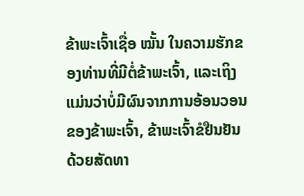ຂ້າພະເຈົ້າເຊື່ອ ໝັ້ນ ໃນຄວາມຮັກຂອງທ່ານທີ່ມີຕໍ່ຂ້າພະເຈົ້າ, ແລະເຖິງແມ່ນວ່າບໍ່ມີຜົນຈາກການອ້ອນວອນຂອງຂ້າພະເຈົ້າ, ຂ້າພະເຈົ້າຂໍຢືນຢັນດ້ວຍສັດທາ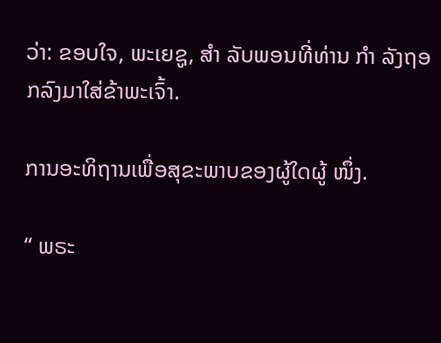ວ່າ: ຂອບໃຈ, ພະເຍຊູ, ສຳ ລັບພອນທີ່ທ່ານ ກຳ ລັງຖອກລົງມາໃສ່ຂ້າພະເຈົ້າ.

ການອະທິຖານເພື່ອສຸຂະພາບຂອງຜູ້ໃດຜູ້ ໜຶ່ງ.

“ ພຣະ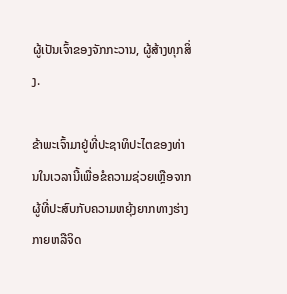ຜູ້ເປັນເຈົ້າຂອງຈັກກະວານ, ຜູ້ສ້າງທຸກສິ່ງ.

ຂ້າພະເຈົ້າມາຢູ່ທີ່ປະຊາທິປະໄຕຂອງທ່ານໃນເວລານີ້ເພື່ອຂໍຄວາມຊ່ວຍເຫຼືອຈາກຜູ້ທີ່ປະສົບກັບຄວາມຫຍຸ້ງຍາກທາງຮ່າງກາຍຫລືຈິດ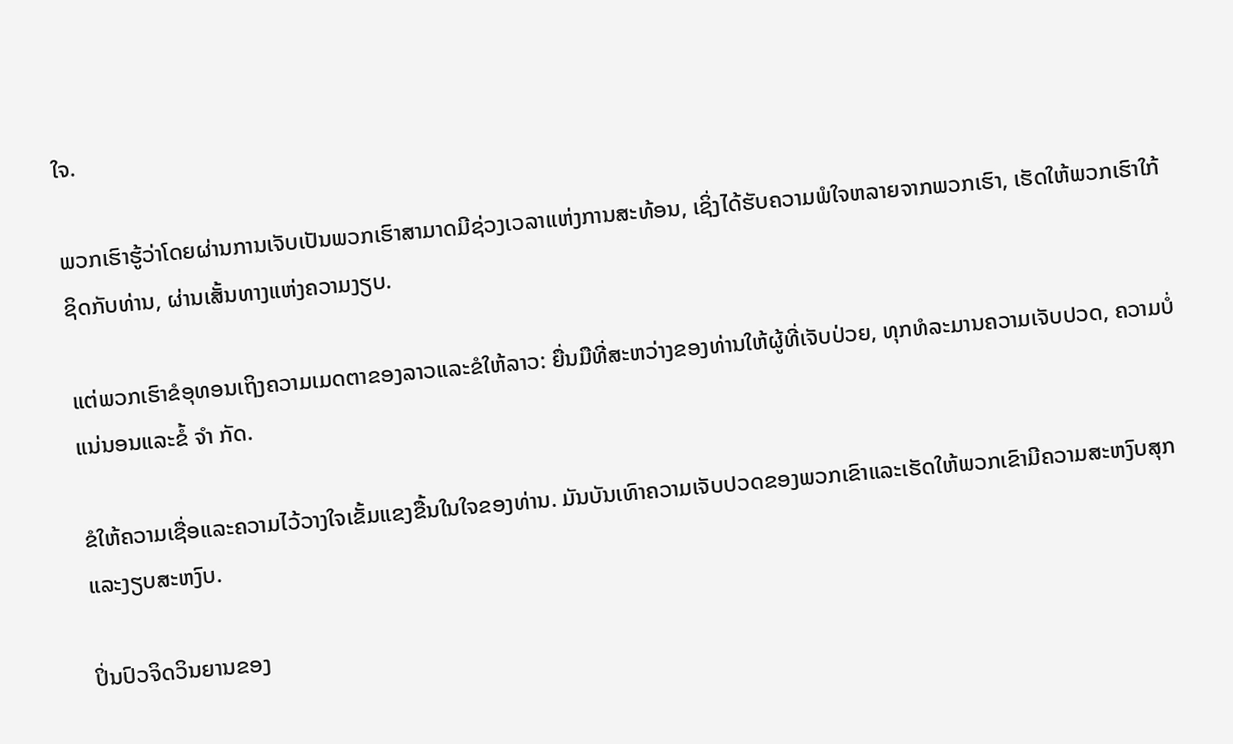ໃຈ.

ພວກເຮົາຮູ້ວ່າໂດຍຜ່ານການເຈັບເປັນພວກເຮົາສາມາດມີຊ່ວງເວລາແຫ່ງການສະທ້ອນ, ເຊິ່ງໄດ້ຮັບຄວາມພໍໃຈຫລາຍຈາກພວກເຮົາ, ເຮັດໃຫ້ພວກເຮົາໃກ້ຊິດກັບທ່ານ, ຜ່ານເສັ້ນທາງແຫ່ງຄວາມງຽບ.

ແຕ່ພວກເຮົາຂໍອຸທອນເຖິງຄວາມເມດຕາຂອງລາວແລະຂໍໃຫ້ລາວ: ຍື່ນມືທີ່ສະຫວ່າງຂອງທ່ານໃຫ້ຜູ້ທີ່ເຈັບປ່ວຍ, ທຸກທໍລະມານຄວາມເຈັບປວດ, ຄວາມບໍ່ແນ່ນອນແລະຂໍ້ ຈຳ ກັດ.

ຂໍໃຫ້ຄວາມເຊື່ອແລະຄວາມໄວ້ວາງໃຈເຂັ້ມແຂງຂື້ນໃນໃຈຂອງທ່ານ. ມັນບັນເທົາຄວາມເຈັບປວດຂອງພວກເຂົາແລະເຮັດໃຫ້ພວກເຂົາມີຄວາມສະຫງົບສຸກແລະງຽບສະຫງົບ.

ປິ່ນປົວຈິດວິນຍານຂອງ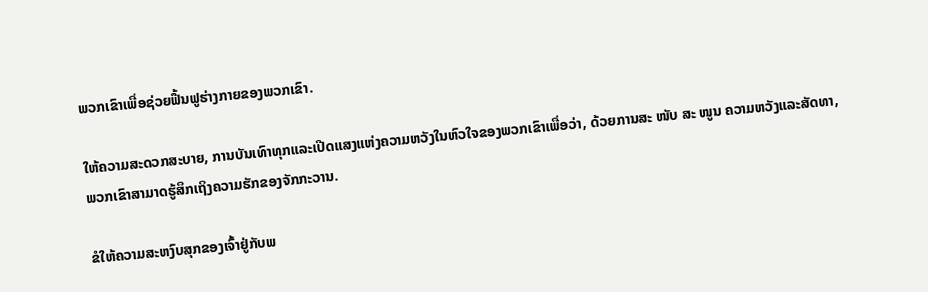ພວກເຂົາເພື່ອຊ່ວຍຟື້ນຟູຮ່າງກາຍຂອງພວກເຂົາ.

ໃຫ້ຄວາມສະດວກສະບາຍ, ການບັນເທົາທຸກແລະເປີດແສງແຫ່ງຄວາມຫວັງໃນຫົວໃຈຂອງພວກເຂົາເພື່ອວ່າ, ດ້ວຍການສະ ໜັບ ສະ ໜູນ ຄວາມຫວັງແລະສັດທາ, ພວກເຂົາສາມາດຮູ້ສຶກເຖິງຄວາມຮັກຂອງຈັກກະວານ.

ຂໍໃຫ້ຄວາມສະຫງົບສຸກຂອງເຈົ້າຢູ່ກັບພ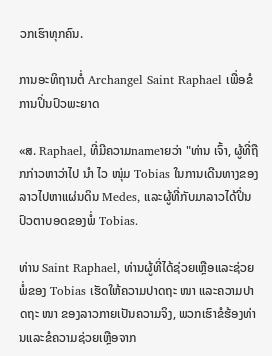ວກເຮົາທຸກຄົນ.

ການອະທິຖານຕໍ່ Archangel Saint Raphael ເພື່ອຂໍການປິ່ນປົວພະຍາດ

«ສ. Raphael, ທີ່ມີຄວາມnameາຍວ່າ "ທ່ານ ເຈົ້າ, ຜູ້ທີ່ຖືກກ່າວຫາວ່າໄປ ນຳ ໄວ ໜຸ່ມ Tobias ໃນການເດີນທາງຂອງລາວໄປຫາແຜ່ນດິນ Medes, ແລະຜູ້ທີ່ກັບມາລາວໄດ້ປິ່ນປົວຕາບອດຂອງພໍ່ Tobias.

ທ່ານ Saint Raphael, ທ່ານຜູ້ທີ່ໄດ້ຊ່ວຍເຫຼືອແລະຊ່ວຍພໍ່ຂອງ Tobias ເຮັດໃຫ້ຄວາມປາດຖະ ໜາ ແລະຄວາມປາດຖະ ໜາ ຂອງລາວກາຍເປັນຄວາມຈິງ, ພວກເຮົາຂໍຮ້ອງທ່ານແລະຂໍຄວາມຊ່ວຍເຫຼືອຈາກ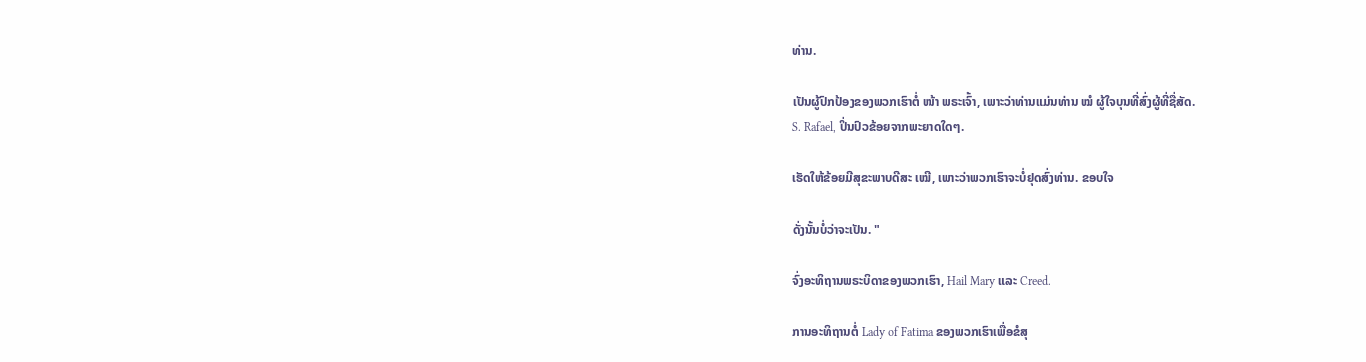ທ່ານ.

ເປັນຜູ້ປົກປ້ອງຂອງພວກເຮົາຕໍ່ ໜ້າ ພຣະເຈົ້າ, ເພາະວ່າທ່ານແມ່ນທ່ານ ໝໍ ຜູ້ໃຈບຸນທີ່ສົ່ງຜູ້ທີ່ຊື່ສັດ.
S. Rafael, ປິ່ນປົວຂ້ອຍຈາກພະຍາດໃດໆ.

ເຮັດໃຫ້ຂ້ອຍມີສຸຂະພາບດີສະ ເໝີ, ເພາະວ່າພວກເຮົາຈະບໍ່ຢຸດສົ່ງທ່ານ. ຂອບໃຈ

ດັ່ງນັ້ນບໍ່ວ່າຈະເປັນ. "

ຈົ່ງອະທິຖານພຣະບິດາຂອງພວກເຮົາ, Hail Mary ແລະ Creed.

ການອະທິຖານຕໍ່ Lady of Fatima ຂອງພວກເຮົາເພື່ອຂໍສຸ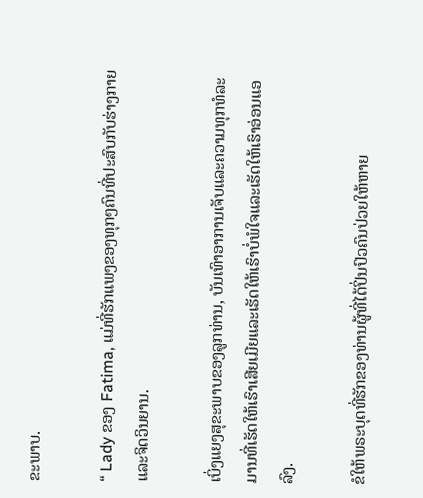ຂະພາບ.

“ Lady ຂອງ Fatima, ແມ່ທີ່ຮັກແພງຂອງທຸກໆຄົນທີ່ປະສົບກັບຮ່າງກາຍແລະຈິດວິນຍານ.

ເບິ່ງແຍງສຸຂະພາບຂອງລູກທ່ານ, ບັນເທົາອາການເຈັບແລະຄວາມທຸກທໍລະມານທີ່ເຮັດໃຫ້ເຮົາເສີຍເມີຍແລະເຮັດໃຫ້ເຮົາບໍ່ພໍໃຈແລະເຮັດໃຫ້ເຮົາອ່ອນແອລົງ.

ຂໍໃຫ້ພຣະບຸດທີ່ຮັກຂອງທ່ານຜູ້ທີ່ໄດ້ປິ່ນປົວຄົນປ່ວຍໃຫ້ຫາຍ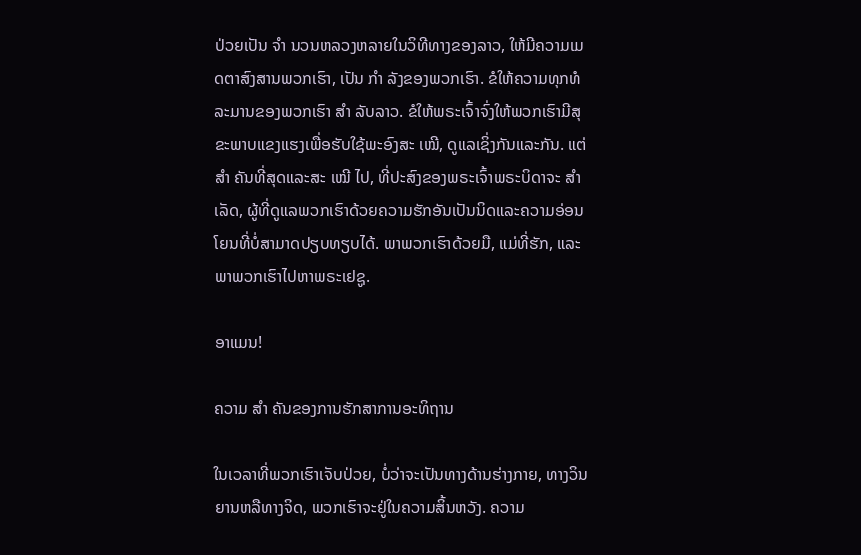ປ່ວຍເປັນ ຈຳ ນວນຫລວງຫລາຍໃນວິທີທາງຂອງລາວ, ໃຫ້ມີຄວາມເມດຕາສົງສານພວກເຮົາ, ເປັນ ກຳ ລັງຂອງພວກເຮົາ. ຂໍໃຫ້ຄວາມທຸກທໍລະມານຂອງພວກເຮົາ ສຳ ລັບລາວ. ຂໍໃຫ້ພຣະເຈົ້າຈົ່ງໃຫ້ພວກເຮົາມີສຸຂະພາບແຂງແຮງເພື່ອຮັບໃຊ້ພະອົງສະ ເໝີ, ດູແລເຊິ່ງກັນແລະກັນ. ແຕ່ ສຳ ຄັນທີ່ສຸດແລະສະ ເໝີ ໄປ, ທີ່ປະສົງຂອງພຣະເຈົ້າພຣະບິດາຈະ ສຳ ເລັດ, ຜູ້ທີ່ດູແລພວກເຮົາດ້ວຍຄວາມຮັກອັນເປັນນິດແລະຄວາມອ່ອນໂຍນທີ່ບໍ່ສາມາດປຽບທຽບໄດ້. ພາພວກເຮົາດ້ວຍມື, ແມ່ທີ່ຮັກ, ແລະພາພວກເຮົາໄປຫາພຣະເຢຊູ.

ອາແມນ!

ຄວາມ ສຳ ຄັນຂອງການຮັກສາການອະທິຖານ

ໃນເວລາທີ່ພວກເຮົາເຈັບປ່ວຍ, ບໍ່ວ່າຈະເປັນທາງດ້ານຮ່າງກາຍ, ທາງວິນຍານຫລືທາງຈິດ, ພວກເຮົາຈະຢູ່ໃນຄວາມສິ້ນຫວັງ. ຄວາມ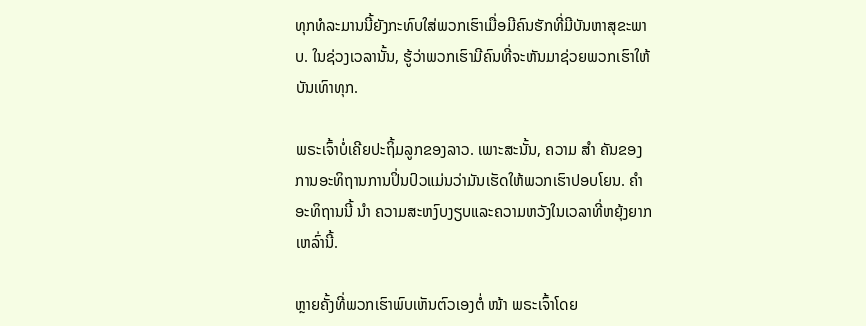ທຸກທໍລະມານນີ້ຍັງກະທົບໃສ່ພວກເຮົາເມື່ອມີຄົນຮັກທີ່ມີບັນຫາສຸຂະພາບ. ໃນຊ່ວງເວລານັ້ນ, ຮູ້ວ່າພວກເຮົາມີຄົນທີ່ຈະຫັນມາຊ່ວຍພວກເຮົາໃຫ້ບັນເທົາທຸກ.

ພຣະເຈົ້າບໍ່ເຄີຍປະຖິ້ມລູກຂອງລາວ. ເພາະສະນັ້ນ, ຄວາມ ສຳ ຄັນຂອງ ການອະທິຖານການປິ່ນປົວແມ່ນວ່າມັນເຮັດໃຫ້ພວກເຮົາປອບໂຍນ. ຄຳ ອະທິຖານນີ້ ນຳ ຄວາມສະຫງົບງຽບແລະຄວາມຫວັງໃນເວລາທີ່ຫຍຸ້ງຍາກເຫລົ່ານີ້.

ຫຼາຍຄັ້ງທີ່ພວກເຮົາພົບເຫັນຕົວເອງຕໍ່ ໜ້າ ພຣະເຈົ້າໂດຍ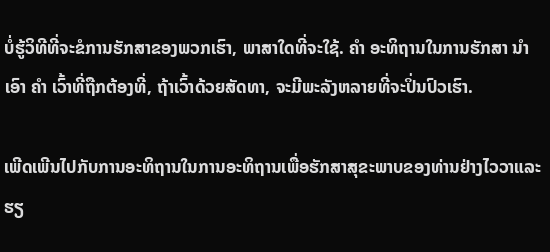ບໍ່ຮູ້ວິທີທີ່ຈະຂໍການຮັກສາຂອງພວກເຮົາ, ພາສາໃດທີ່ຈະໃຊ້. ຄຳ ອະທິຖານໃນການຮັກສາ ນຳ ເອົາ ຄຳ ເວົ້າທີ່ຖືກຕ້ອງທີ່, ຖ້າເວົ້າດ້ວຍສັດທາ, ຈະມີພະລັງຫລາຍທີ່ຈະປິ່ນປົວເຮົາ.

ເພີດເພີນໄປກັບການອະທິຖານໃນການອະທິຖານເພື່ອຮັກສາສຸຂະພາບຂອງທ່ານຢ່າງໄວວາແລະຮຽ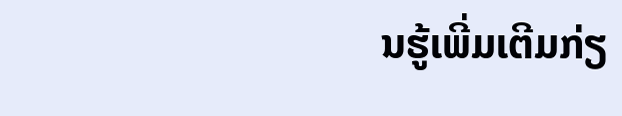ນຮູ້ເພີ່ມເຕີມກ່ຽ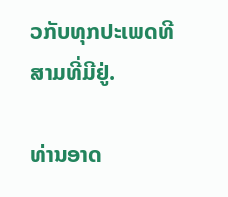ວກັບທຸກປະເພດທີສາມທີ່ມີຢູ່.

ທ່ານອາດ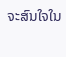ຈະສົນໃຈໃນ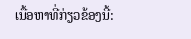ເນື້ອຫາທີ່ກ່ຽວຂ້ອງນີ້: